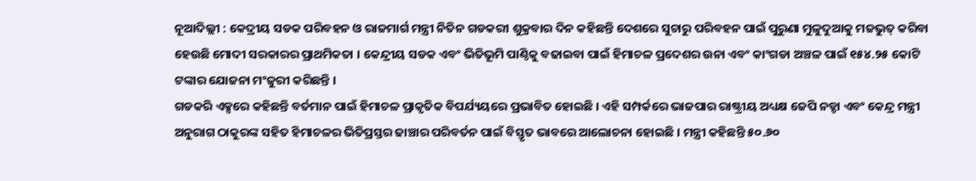ନୂଆଦିଲ୍ଲୀ : କେଦ୍ରୀୟ ସଡକ ପରିବହନ ଓ ରାଜମାର୍ଗ ମନ୍ତ୍ରୀ ନିତିନ ଗଡକରୀ ଶୁକ୍ରବାର ଦିନ କହିଛନ୍ତି ଦେଶରେ ସୁଚାରୁ ପରିବହନ ପାଇଁ ପୁରୁଣା ମୁଳୁଦୁଆକୁ ମଜଭୁତ୍ କରିବା ହେଉଛି ମୋଦୀ ସରକାରର ପ୍ରାଥମିକତା । କେନ୍ଦ୍ରୀୟ ସଡକ ଏବଂ ଭିତିଭୂମି ପାଣ୍ଠିକୁ ବଢାଇବା ପାଇଁ ହିମାଚଳ ପ୍ରଦେଶର ଉନା ଏବଂ କାଂଗଡା ଅଞ୍ଚଳ ପାଇଁ ୧୫୪.୨୫ କୋଟି ଟଙ୍କାର ଯୋଜନା ମଂଜୁରୀ କରିଛନ୍ତି ।
ଗଡକରି ଏକ୍ସରେ କହିଛନ୍ତି ବର୍ତମାନ ପାଇଁ ହିମାଚଳ ପ୍ରାକୃତିକ ବିପର୍ଯ୍ୟୟରେ ପ୍ରଭାବିତ ହୋଇଛି । ଏହି ସମ୍ପର୍କରେ ଭାଜପାର ରାଷ୍ଟ୍ରୀୟ ଅଧ୍ୟକ୍ଷ ଜେପି ନଡ୍ଡା ଏବଂ କେନ୍ଦ୍ର ମନ୍ତ୍ରୀ ଅନୁରାଗ ଠାକୁରଙ୍କ ସହିତ ହିମାଚଳର ଭିତିପ୍ରସ୍ତର ଢାଞ୍ଚାର ପରିବର୍ତନ ପାଇଁ ବିସ୍ତୃତ ଭାବରେ ଆଲୋଚନା ହୋଇଛି । ମନ୍ତ୍ରୀ କହିଛନ୍ତି ୫୦.୬୦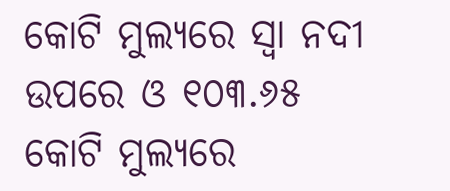କୋଟି ମୁଲ୍ୟରେ ସ୍ୱା ନଦୀ ଉପରେ ଓ ୧୦୩.୬୫ କୋଟି ମୁଲ୍ୟରେ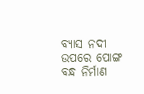ବ୍ୟାସ ନଦୀ ଉପରେ ପୋଙ୍ଗ ବନ୍ଧ ନିର୍ମାଣ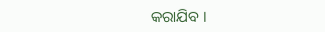କରାଯିବ ।